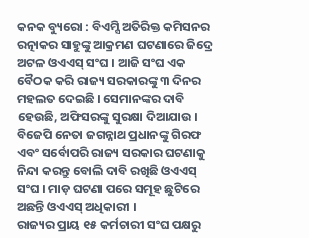କନକ ବ୍ୟୁରୋ : ବିଏମ୍ସି ଅତିରିକ୍ତ କମିସନର ରତ୍ନାକର ସାହୁଙ୍କୁ ଆକ୍ରମଣ ଘଟଣାରେ ଜିଦ୍ରେ ଅଟଳ ଓଏଏସ୍ ସଂଘ । ଆଜି ସଂଘ ଏକ ବୈଠକ କରି ରାଜ୍ୟ ସରକାରଙ୍କୁ ୩ ଦିନର ମହଲତ ଦେଇଛି । ସେମାନଙ୍କର ଦାବି ହେଉଛି, ଅଫିସରଙ୍କୁ ସୁରକ୍ଷା ଦିଆଯାଉ । ବିଜେପି ନେତା ଜଗନ୍ନାଥ ପ୍ରଧାନଙ୍କୁ ଗିରଫ ଏବଂ ସର୍ବୋପରି ରାଜ୍ୟ ସରକାର ଘଟଣାକୁ ନିନ୍ଦା କରନ୍ତୁ ବୋଲି ଦାବି ରଖିଛି ଓଏଏସ୍ ସଂଘ । ମାଡ଼ ଘଟଣା ପରେ ସମୂହ ଛୁଟିରେ ଅଛନ୍ତି ଓଏଏସ୍ ଅଧିକାରୀ ।
ରାଜ୍ୟର ପ୍ରାୟ ୧୫ କର୍ମଚାରୀ ସଂଘ ପକ୍ଷରୁ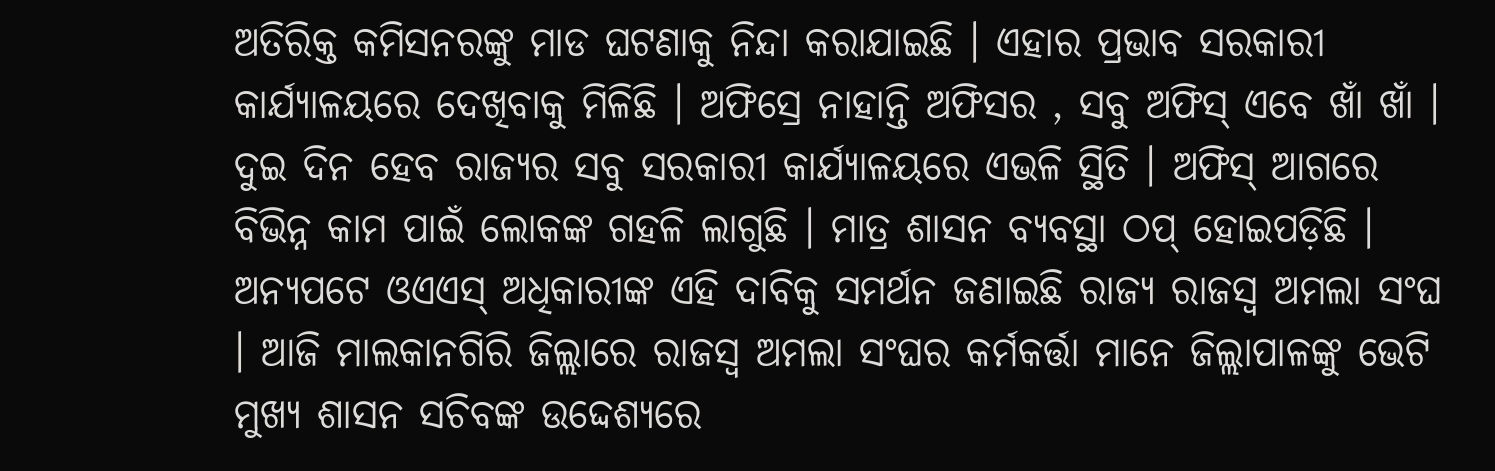ଅତିରିକ୍ତ କମିସନରଙ୍କୁ ମାଡ ଘଟଣାକୁ ନିନ୍ଦା କରାଯାଇଛି । ଏହାର ପ୍ରଭାବ ସରକାରୀ କାର୍ଯ୍ୟାଳୟରେ ଦେଖିବାକୁ ମିଳିଛି । ଅଫିସ୍ରେ ନାହାନ୍ତି ଅଫିସର , ସବୁ ଅଫିସ୍ ଏବେ ଖାଁ ଖାଁ । ଦୁଇ ଦିନ ହେବ ରାଜ୍ୟର ସବୁ ସରକାରୀ କାର୍ଯ୍ୟାଳୟରେ ଏଭଳି ସ୍ଥିତି । ଅଫିସ୍ ଆଗରେ ବିଭିନ୍ନ କାମ ପାଇଁ ଲୋକଙ୍କ ଗହଳି ଲାଗୁଛି । ମାତ୍ର ଶାସନ ବ୍ୟବସ୍ଥା ଠପ୍ ହୋଇପଡ଼ିଛି ।
ଅନ୍ୟପଟେ ଓଏଏସ୍ ଅଧିକାରୀଙ୍କ ଏହି ଦାବିକୁ ସମର୍ଥନ ଜଣାଇଛି ରାଜ୍ୟ ରାଜସ୍ବ ଅମଲା ସଂଘ । ଆଜି ମାଲକାନଗିରି ଜିଲ୍ଲାରେ ରାଜସ୍ବ ଅମଲା ସଂଘର କର୍ମକର୍ତ୍ତା ମାନେ ଜିଲ୍ଲାପାଳଙ୍କୁ ଭେଟି ମୁଖ୍ୟ ଶାସନ ସଚିବଙ୍କ ଉଦ୍ଦେଶ୍ୟରେ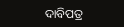ଦାବିପତ୍ର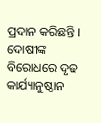ପ୍ରଦାନ କରିଛନ୍ତି । ଦୋଷୀଙ୍କ ବିରୋଧରେ ଦୃଢ କାର୍ଯ୍ୟାନୁଷ୍ଠାନ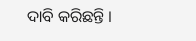ଦାବି କରିଛନ୍ତି ।